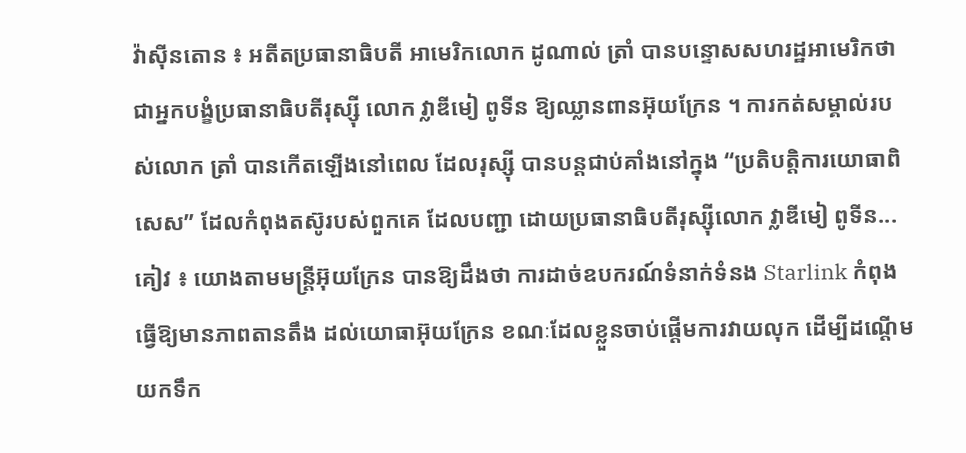វ៉ាស៊ីនតោន ៖ អតីតប្រធានាធិបតី អាមេរិកលោក ដូណាល់ ត្រាំ បានបន្ទោសសហរដ្ឋអាមេរិកថា ជាអ្នកបង្ខំប្រធានាធិបតីរុស្ស៊ី លោក វ្លាឌីមៀ ពូទីន ឱ្យឈ្លានពានអ៊ុយក្រែន ។ ការកត់សម្គាល់របស់លោក ត្រាំ បានកើតឡើងនៅពេល ដែលរុស្ស៊ី បានបន្តជាប់គាំងនៅក្នុង “ប្រតិបត្តិការយោធាពិសេស” ដែលកំពុងតស៊ូរបស់ពួកគេ ដែលបញ្ជា ដោយប្រធានាធិបតីរុស្ស៊ីលោក វ្លាឌីមៀ ពូទីន...
គៀវ ៖ យោងតាមមន្ត្រីអ៊ុយក្រែន បានឱ្យដឹងថា ការដាច់ឧបករណ៍ទំនាក់ទំនង Starlink កំពុងធ្វើឱ្យមានភាពតានតឹង ដល់យោធាអ៊ុយក្រែន ខណៈដែលខ្លួនចាប់ផ្តើមការវាយលុក ដើម្បីដណ្តើមយកទឹក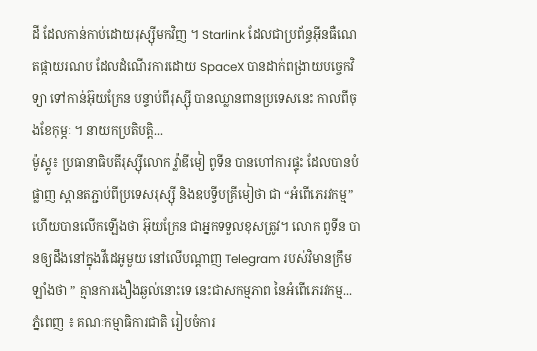ដី ដែលកាន់កាប់ដោយរុស្ស៊ីមកវិញ ។ Starlink ដែលជាប្រព័ន្ធអ៊ីនធឺណេតផ្កាយរណប ដែលដំណើរការដោយ SpaceX បានដាក់ពង្រាយបច្ចេកវិទ្យា ទៅកាន់អ៊ុយក្រែន បន្ទាប់ពីរុស្ស៊ី បានឈ្លានពានប្រទេសនេះ កាលពីចុងខែកុម្ភៈ ។ នាយកប្រតិបត្តិ...
ម៉ូស្គូ៖ ប្រធានាធិបតីរុស្ស៊ីលោក វ្ល៉ាឌីមៀ ពូទីន បានហៅការផ្ទុះ ដែលបានបំផ្លាញ ស្ពានតភ្ជាប់ពីប្រទេសរុស្ស៊ី និងឧបទ្វីបគ្រីមៀថា ជា “អំពើភេរវកម្ម” ហើយបានលើកឡើងថា អ៊ុយក្រែន ជាអ្នកទទួលខុសត្រូវ។ លោក ពូទីន បានឲ្យដឹងនៅក្នុងវីដេអូមួយ នៅលើបណ្តាញ Telegram របស់វិមានក្រឹមឡាំងថា ” គ្មានការងឿងឆ្ងល់នោះទេ នេះជាសកម្មភាព នៃអំពើភេរវកម្ម...
ភ្នំពេញ ៖ គណៈកម្មាធិការជាតិ រៀបចំការ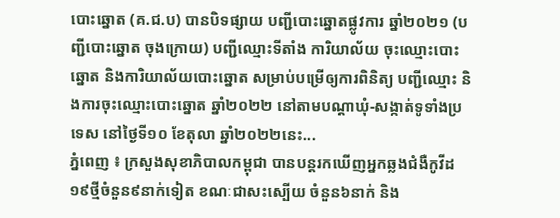បោះឆ្នោត (គ.ជ.ប) បានបិទផ្សាយ បញ្ជីបោះឆ្នោតផ្លូវការ ឆ្នាំ២០២១ (បញ្ជីបោះឆ្នោត ចុងក្រោយ) បញ្ជីឈ្មោះទីតាំង ការិយាល័យ ចុះឈ្មោះបោះឆ្នោត និងការិយាល័យបោះឆ្នោត សម្រាប់បម្រើឲ្យការពិនិត្យ បញ្ជីឈ្មោះ និងការចុះឈ្មោះបោះឆ្នោត ឆ្នាំ២០២២ នៅតាមបណ្ដាឃុំ-សង្កាត់ទូទាំងប្រទេស នៅថ្ងៃទី១០ ខែតុលា ឆ្នាំ២០២២នេះ...
ភ្នំពេញ ៖ ក្រសួងសុខាភិបាលកម្ពុជា បានបន្តរកឃើញអ្នកឆ្លងជំងឺកូវីដ១៩ថ្មីចំនួន៩នាក់ទៀត ខណៈជាសះស្បើយ ចំនួន៦នាក់ និង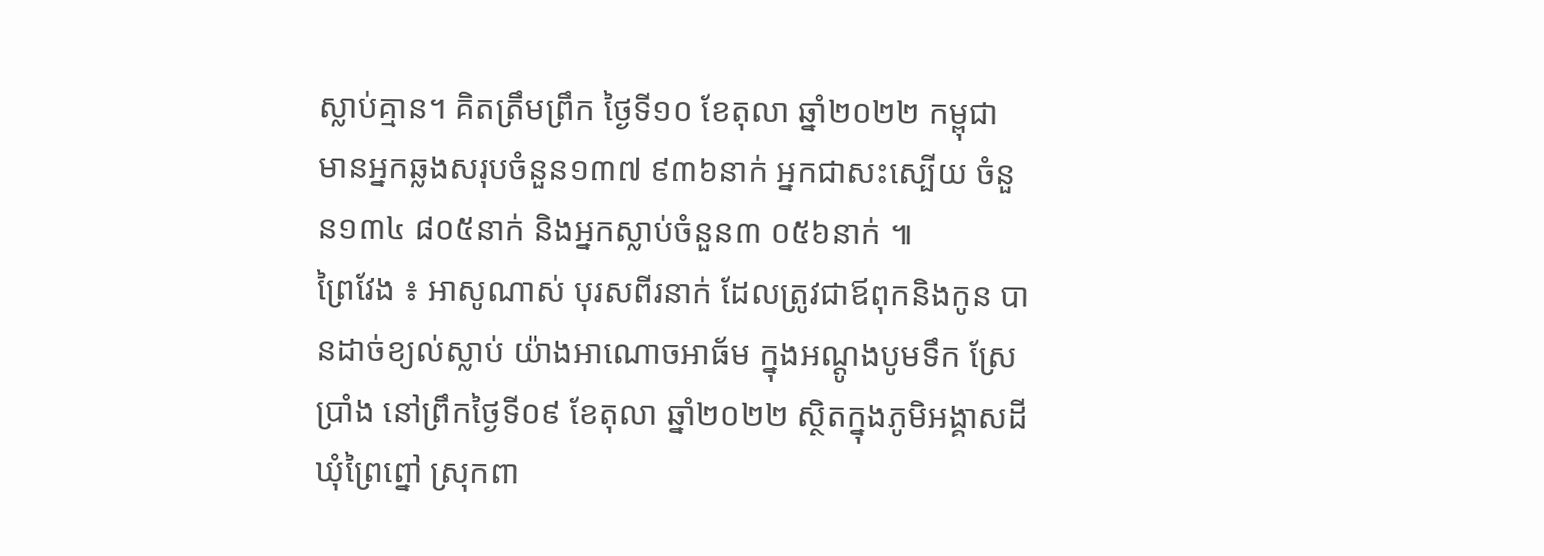ស្លាប់គ្មាន។ គិតត្រឹមព្រឹក ថ្ងៃទី១០ ខែតុលា ឆ្នាំ២០២២ កម្ពុជា មានអ្នកឆ្លងសរុបចំនួន១៣៧ ៩៣៦នាក់ អ្នកជាសះស្បើយ ចំនួន១៣៤ ៨០៥នាក់ និងអ្នកស្លាប់ចំនួន៣ ០៥៦នាក់ ៕
ព្រៃវែង ៖ អាសូណាស់ បុរសពីរនាក់ ដែលត្រូវជាឪពុកនិងកូន បានដាច់ខ្យល់ស្លាប់ យ៉ាងអាណោចអាធ័ម ក្នុងអណ្តូងបូមទឹក ស្រែប្រាំង នៅព្រឹកថ្ងៃទី០៩ ខែតុលា ឆ្នាំ២០២២ ស្ថិតក្នុងភូមិអង្គាសដី ឃុំព្រៃព្នៅ ស្រុកពា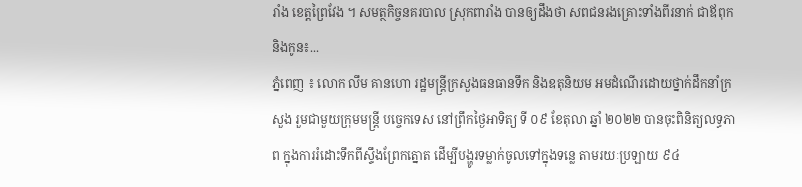រាំង ខេត្តព្រៃវែង ។ សមត្ថកិច្ចនគរបាល ស្រុកពារាំង បានឲ្យដឹងថា សពជនរងគ្រោះទាំងពីរនាក់ ជាឪពុកនិងកូន៖...
ភ្នំពេញ ៖ លោក លឹម គានហោ រដ្ឋមន្ត្រីក្រសួងធនធានទឹក និងឧតុនិយម អមដំណើរដោយថ្នាក់ដឹកនាំក្រសួង រួមជាមួយក្រុមមន្រ្តី បច្ចេកទេស នៅព្រឹកថ្ងៃអាទិត្យ ទី ០៩ ខែតុលា ឆ្នាំ ២០២២ បានចុះពិនិត្យលទ្ធភាព ក្នុងការរំដោះទឹកពីស្ទឹងព្រែកត្នោត ដើម្បីបង្ហូរទម្លាក់ចូលទៅក្នុងទន្លេ តាមរយៈប្រឡាយ ៩៤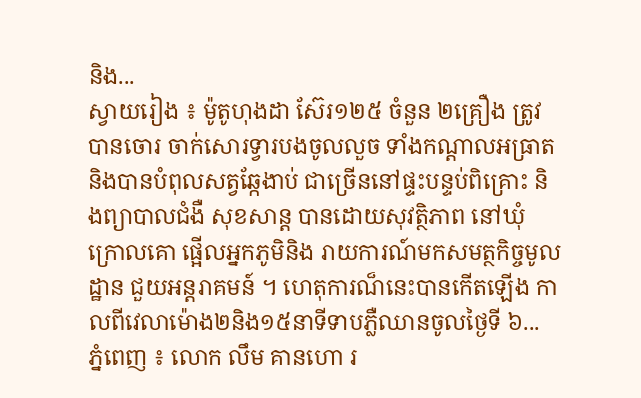និង...
ស្វាយរៀង ៖ ម៉ូតូហុងដា ស៊ែរ១២៥ ចំនួន ២គ្រឿង ត្រូវបានចោរ ចាក់សោរទ្វារបងចូលលួច ទាំងកណ្ដាលអធ្រាត និងបានបំពុលសត្វឆ្កែងាប់ ជាច្រើននៅផ្ទះបន្ទប់ពិគ្រោះ និងព្យាបាលជំងឺ សុខសាន្ត បានដោយសុវត្ថិភាព នៅឃុំក្រោលគោ ផ្អើលអ្នកភូមិនិង រាយការណ៍មកសមត្ថកិច្ចមូលដ្ឋាន ជួយអន្តរាគមន៍ ។ ហេតុការណ៏នេះបានកើតឡើង កាលពីវេលាម៉ោង២និង១៥នាទីទាបភ្លឺឈានចូលថ្ងៃទី ៦...
ភ្នំពេញ ៖ លោក លឹម គានហោ រ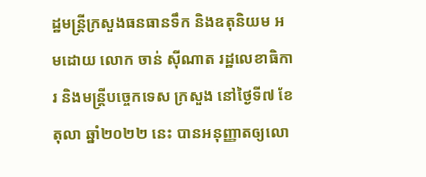ដ្ឋមន្ត្រីក្រសួងធនធានទឹក និងឧតុនិយម អមដោយ លោក ចាន់ ស៊ីណាត រដ្ឋលេខាធិការ និងមន្ត្រីបច្ចេកទេស ក្រសួង នៅថ្ងៃទី៧ ខែតុលា ឆ្នាំ២០២២ នេះ បានអនុញ្ញាតឲ្យលោ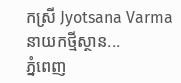កស្រី Jyotsana Varma នាយកថ្មីស្ថាន...
ភ្នំពេញ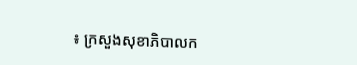៖ ក្រសួងសុខាភិបាលក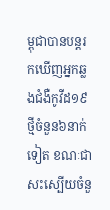ម្ពុជាបានបន្តរកឃើញអ្នកឆ្លងជំងឺកូវីដ១៩ថ្មីចំនួន៦នាក់ទៀត ខណៈជាសះស្បើយចំនួ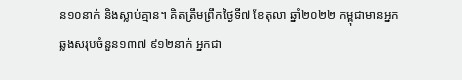ន១០នាក់ និងស្លាប់គ្មាន។ គិតត្រឹមព្រឹកថ្ងៃទី៧ ខែតុលា ឆ្នាំ២០២២ កម្ពុជាមានអ្នកឆ្លងសរុបចំនួន១៣៧ ៩១២នាក់ អ្នកជា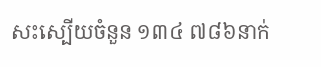សះស្បើយចំនួន ១៣៤ ៧៨៦នាក់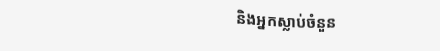និងអ្នកស្លាប់ចំនួន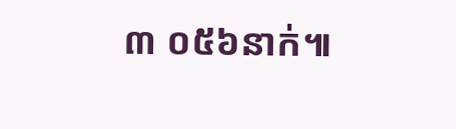៣ ០៥៦នាក់៕